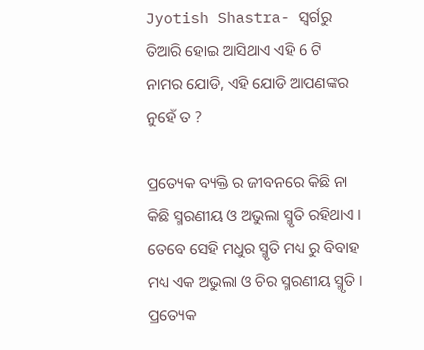Jyotish Shastra- ସ୍ଵର୍ଗରୁ ତିଆରି ହୋଇ ଆସିଥାଏ ଏହି 6 ଟି ନାମର ଯୋଡି, ଏହି ଯୋଡି ଆପଣଙ୍କର ନୁହେଁ ତ ?

ପ୍ରତ୍ୟେକ ବ୍ୟକ୍ତି ର ଜୀବନରେ କିଛି ନା କିଛି ସ୍ମରଣୀୟ ଓ ଅଭୁଲା ସ୍ମୃତି ରହିଥାଏ । ତେବେ ସେହି ମଧୁର ସ୍ମୃତି ମଧ୍ୟ ରୁ ବିବାହ ମଧ୍ୟ ଏକ ଅଭୁଲା ଓ ଚିର ସ୍ମରଣୀୟ ସ୍ମୃତି । ପ୍ରତ୍ୟେକ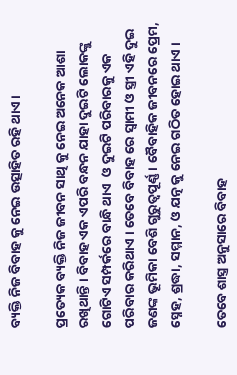ବ୍ୟକ୍ତି ନିଜ ବିବାହ କୁ ନେଇ ଉତ୍ସାହିତ ରହି ଥାଏ ।

ପ୍ରତ୍ୟେକ ବ୍ୟକ୍ତି ନିଜ ଜୀବନ ସାଥି କୁ ନେଇ ଅନେକ ଆଶା ରଖିଥାନ୍ତି । ବିବାହ ଏକ ଏପରି ବନ୍ଧନ ଯାହା ଦୁଇଟି ଲୋକଙ୍କୁ ଗୋଟିଏ ସମ୍ପର୍କରେ ବାନ୍ଧି ଥାଏ  ଓ ଦୁଇଟି ପରିବାରକୁ ଏକ ପରିବାର କରିଥାଏ । ତେବେ ବିବାହ ରେ ସ୍ୱାମୀ ଓ ସ୍ତ୍ରୀ ଏହି ଦୁଇ ଜଣଙ୍କ ଭୂମିକା ବେଶି ଗୁରୁତ୍ୱପୂର୍ଣ୍ଣ । ବୈବାହିକ ଜୀବନରେ ପ୍ରେମ, ସ୍ନେହ, ଶ୍ରଦ୍ଧା, ସମ୍ମାନ, ଓ ଯତ୍ନ କୁ ନେଇ ଗଠିତ ହୋଇ ଥାଏ ।

ତେବେ ଶାସ୍ତ୍ର ଅନୁସାରେ ବିବାହ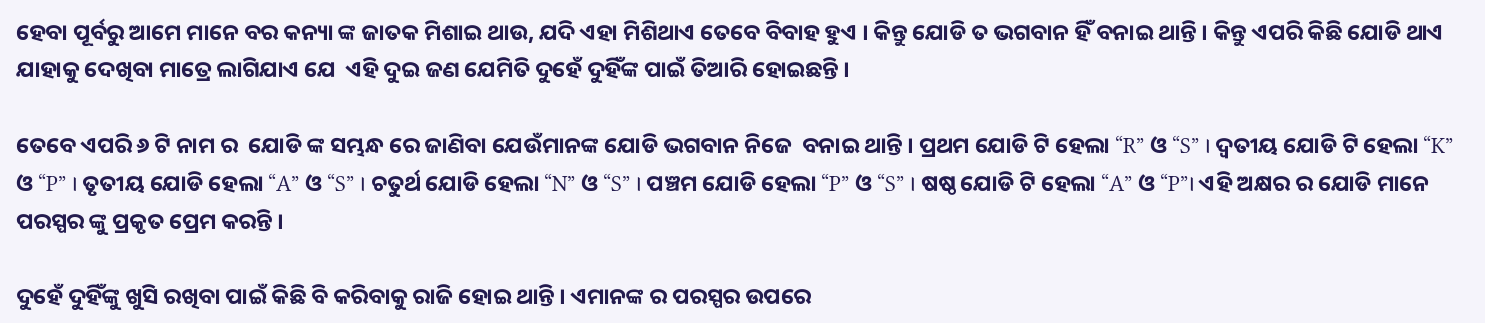ହେବା ପୂର୍ବରୁ ଆମେ ମାନେ ବର କନ୍ୟା ଙ୍କ ଜାତକ ମିଶାଇ ଥାଉ, ଯଦି ଏହା ମିଶିଥାଏ ତେବେ ବିବାହ ହୁଏ । କିନ୍ତୁ ଯୋଡି ତ ଭଗବାନ ହିଁ ବନାଇ ଥାନ୍ତି । କିନ୍ତୁ ଏପରି କିଛି ଯୋଡି ଥାଏ ଯାହାକୁ ଦେଖିବା ମାତ୍ରେ ଲାଗିଯାଏ ଯେ  ଏହି ଦୁଇ ଜଣ ଯେମିତି ଦୁହେଁ ଦୁହିଁଙ୍କ ପାଇଁ ତିଆରି ହୋଇଛନ୍ତି ।

ତେବେ ଏପରି ୬ ଟି ନାମ ର  ଯୋଡି ଙ୍କ ସମ୍ଭନ୍ଧ ରେ ଜାଣିବା ଯେଉଁମାନଙ୍କ ଯୋଡି ଭଗବାନ ନିଜେ  ବନାଇ ଥାନ୍ତି । ପ୍ରଥମ ଯୋଡି ଟି ହେଲା “R” ଓ “S” । ଦ୍ଵତୀୟ ଯୋଡି ଟି ହେଲା “K” ଓ “P” । ତୃତୀୟ ଯୋଡି ହେଲା “A” ଓ “S” । ଚତୁର୍ଥ ଯୋଡି ହେଲା “N” ଓ “S” । ପଞ୍ଚମ ଯୋଡି ହେଲା “P” ଓ “S” । ଷଷ୍ଠ ଯୋଡି ଟି ହେଲା “A” ଓ “P”। ଏହି ଅକ୍ଷର ର ଯୋଡି ମାନେ ପରସ୍ପର ଙ୍କୁ ପ୍ରକୃତ ପ୍ରେମ କରନ୍ତି ।

ଦୁହେଁ ଦୁହିଁଙ୍କୁ ଖୁସି ରଖିବା ପାଇଁ କିଛି ବି କରିବାକୁ ରାଜି ହୋଇ ଥାନ୍ତି । ଏମାନଙ୍କ ର ପରସ୍ପର ଉପରେ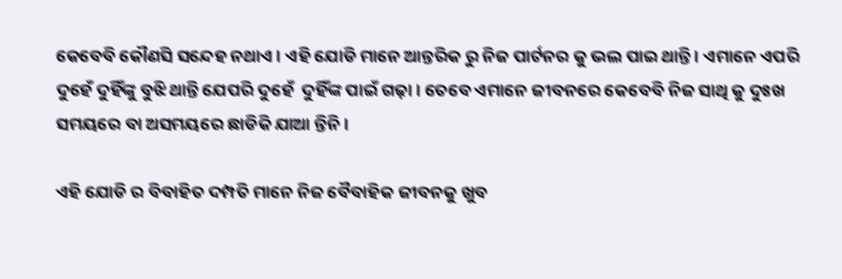କେବେବି କୌଣସି ସନ୍ଦେହ ନଥାଏ । ଏହି ଯୋଡି ମାନେ ଆନ୍ତରିକ ରୁ ନିଜ ପାର୍ଟନର କୁ ଭଲ ପାଇ ଥାନ୍ତି । ଏମାନେ ଏପରି ଦୁହେଁ ଦୁହିଁଙ୍କୁ ବୁଝି ଥାନ୍ତି ଯେପରି ଦୁହେଁ  ଦୁହିଁଙ୍କ ପାଇଁ ଗଢ଼ା । ତେବେ ଏମାନେ ଜୀବନରେ କେବେବି ନିଜ ସାଥି କୁ ଦୁଃଖ ସମୟରେ ବା ଅସମୟରେ ଛାଡିକି ଯାଆ ନ୍ତିନି ।

ଏହି ଯୋଡି ର ବିବାହିତ ଦମ୍ପତି ମାନେ ନିଜ ବୈବାହିକ ଜୀବନକୁ ଖୁବ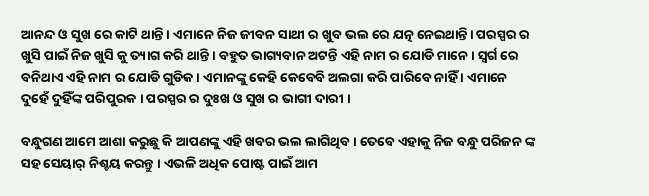ଆନନ୍ଦ ଓ ସୁଖ ରେ କାଟି ଥାନ୍ତି । ଏମାନେ ନିଜ ଜୀବନ ସାଥୀ ର ଖୁବ ଭଲ ରେ ଯତ୍ନ ନେଇଥାନ୍ତି। ପରସ୍ପର ର ଖୁସି ପାଇଁ ନିଜ ଖୁସି କୁ ତ୍ୟାଗ କରି ଥାନ୍ତି । ବହୁତ ଭାଗ୍ୟବାନ ଅଟନ୍ତି ଏହି ନାମ ର ଯୋଡି ମାନେ । ସ୍ୱର୍ଗ ରେ ବନିଥାଏ ଏହି ନାମ ର ଯୋଡି ଗୁଡିକ । ଏମାନଙ୍କୁ କେହି କେବେବି ଅଲଗା କରି ପାରିବେ ନାହିଁ । ଏମାନେ ଦୁହେଁ ଦୁହିଁଙ୍କ ପରିପୁରକ । ପରସ୍ପର ର ଦୁଃଖ ଓ ସୁଖ ର ଭାଗୀ ଦାରୀ ।

ବନ୍ଧୁଗଣ ଆମେ ଆଶା କରୁଛୁ କି ଆପଣଙ୍କୁ ଏହି ଖବର ଭଲ ଲାଗିଥିବ । ତେବେ ଏହାକୁ ନିଜ ବନ୍ଧୁ ପରିଜନ ଙ୍କ ସହ ସେୟାର୍ ନିଶ୍ଚୟ କରନ୍ତୁ । ଏଭଳି ଅଧିକ ପୋଷ୍ଟ ପାଇଁ ଆମ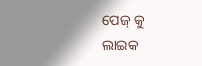ପେଜ୍ କୁ ଲାଇକ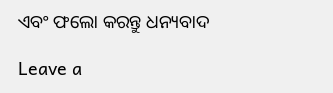ଏବଂ ଫଲୋ କରନ୍ତୁ ଧନ୍ୟବାଦ

Leave a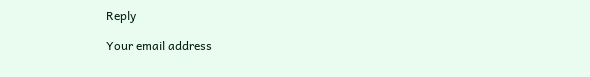Reply

Your email address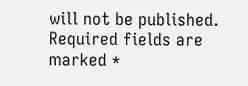will not be published. Required fields are marked *